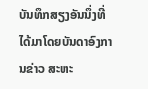ບັນທຶກສຽງອັນນຶ່ງທີ່ໄດ້ມາໂດຍບັນດາອົງການຂ່າວ ສະຫະ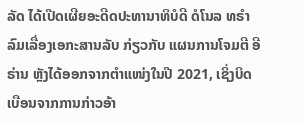ລັດ ໄດ້ເປີດເຜີຍອະດີດປະທານາທິບໍດີ ດໍໂນລ ທຣຳ ລົມເລື່ອງເອກະສານລັບ ກ່ຽວກັບ ແຜນການໂຈມຕີ ອີຣ່ານ ຫຼັງໄດ້ອອກຈາກຕຳແໜ່ງໃນປີ 2021, ເຊິ່ງບິດເບືອນຈາກການກ່າວອ້າ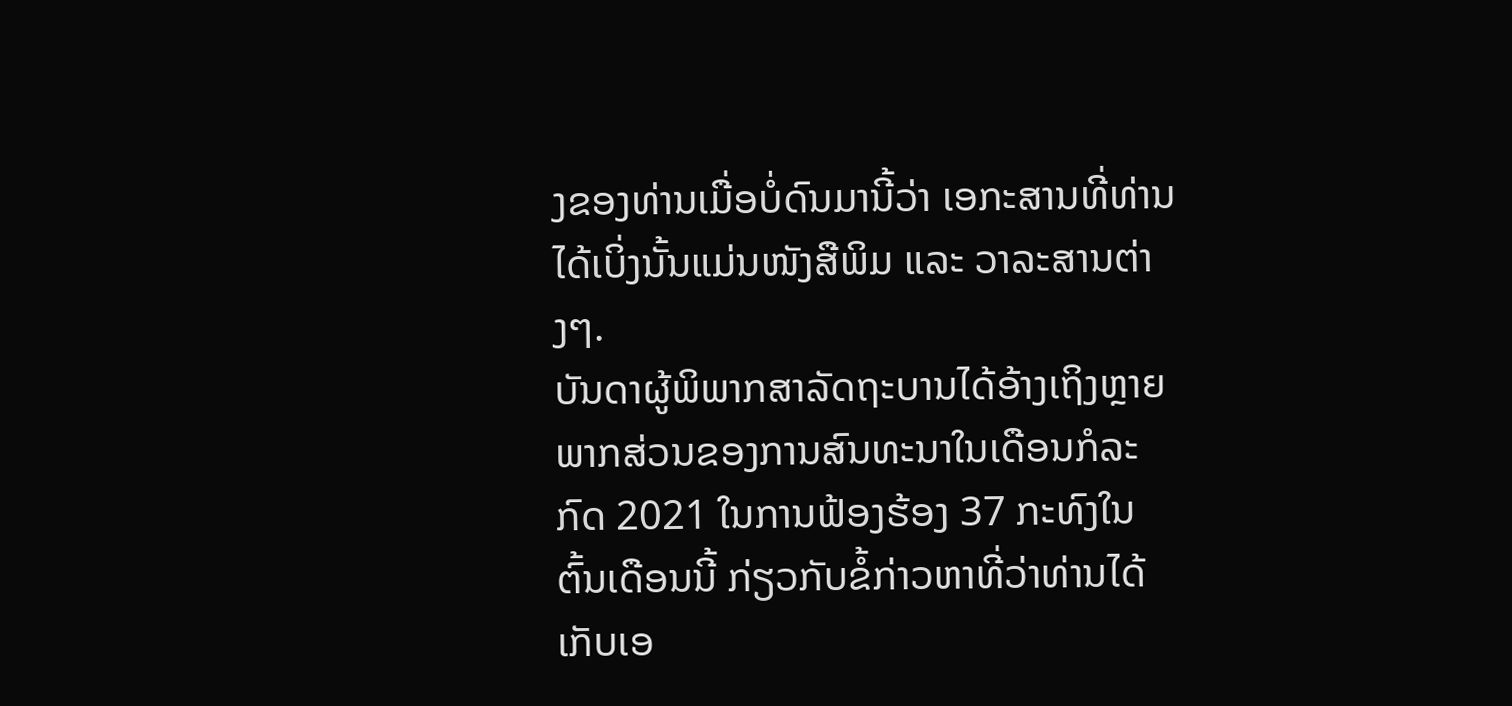ງຂອງທ່ານເມື່ອບໍ່ດົນມານີ້ວ່າ ເອກະສານທີ່ທ່ານໄດ້ເບິ່ງນັ້ນແມ່ນໜັງສືພິມ ແລະ ວາລະສານຕ່າງໆ.
ບັນດາຜູ້ພິພາກສາລັດຖະບານໄດ້ອ້າງເຖິງຫຼາຍພາກສ່ວນຂອງການສົນທະນາໃນເດືອນກໍລະກົດ 2021 ໃນການຟ້ອງຮ້ອງ 37 ກະທົງໃນຕົ້ນເດືອນນີ້ ກ່ຽວກັບຂໍ້ກ່າວຫາທີ່ວ່າທ່ານໄດ້ເກັບເອ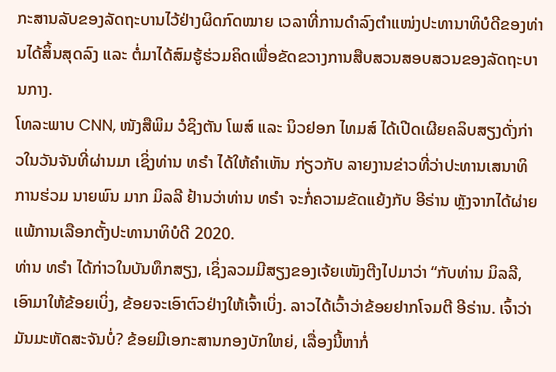ກະສານລັບຂອງລັດຖະບານໄວ້ຢ່າງຜິດກົດໝາຍ ເວລາທີ່ການດຳລົງຕຳແໜ່ງປະທານາທິບໍດີຂອງທ່ານໄດ້ສິ້ນສຸດລົງ ແລະ ຕໍ່ມາໄດ້ສົມຮູ້ຮ່ວມຄິດເພື່ອຂັດຂວາງການສືບສວນສອບສວນຂອງລັດຖະບານກາງ.
ໂທລະພາບ CNN, ໜັງສືພິມ ວໍຊິງຕັນ ໂພສ໌ ແລະ ນິວຢອກ ໄທມສ໌ ໄດ້ເປີດເຜີຍຄລິບສຽງດັ່ງກ່າວໃນວັນຈັນທີ່ຜ່ານມາ ເຊິ່ງທ່ານ ທຣຳ ໄດ້ໃຫ້ຄຳເຫັນ ກ່ຽວກັບ ລາຍງານຂ່າວທີ່ວ່າປະທານເສນາທິການຮ່ວມ ນາຍພົນ ມາກ ມິລລີ ຢ້ານວ່າທ່ານ ທຣຳ ຈະກໍ່ຄວາມຂັດແຍ້ງກັບ ອີຣ່ານ ຫຼັງຈາກໄດ້ຜ່າຍແພ້ການເລືອກຕັ້ງປະທານາທິບໍດີ 2020.
ທ່ານ ທຣຳ ໄດ້ກ່າວໃນບັນທຶກສຽງ, ເຊິ່ງລວມມີສຽງຂອງເຈ້ຍເໜັງຕີງໄປມາວ່າ “ກັບທ່ານ ມິລລີ, ເອົາມາໃຫ້ຂ້ອຍເບິ່ງ, ຂ້ອຍຈະເອົາຕົວຢ່າງໃຫ້ເຈົ້າເບິ່ງ. ລາວໄດ້ເວົ້າວ່າຂ້ອຍຢາກໂຈມຕີ ອີຣ່ານ. ເຈົ້າວ່າມັນມະຫັດສະຈັນບໍ່? ຂ້ອຍມີເອກະສານກອງບັກໃຫຍ່, ເລື່ອງນີ້ຫາກໍ່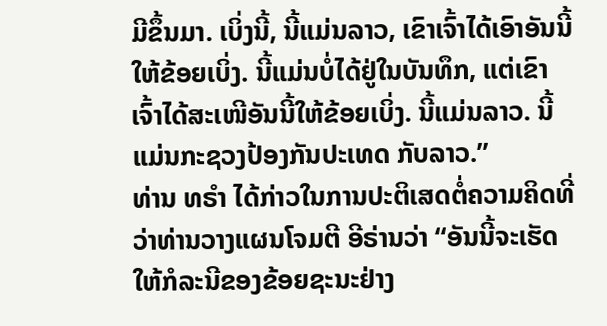ມີຂຶ້ນມາ. ເບິ່ງນີ້, ນີ້ແມ່ນລາວ, ເຂົາເຈົ້າໄດ້ເອົາອັນນີ້ໃຫ້ຂ້ອຍເບິ່ງ. ນີ້ແມ່ນບໍ່ໄດ້ຢູ່ໃນບັນທຶກ, ແຕ່ເຂົາເຈົ້າໄດ້ສະເໜີອັນນີ້ໃຫ້ຂ້ອຍເບິ່ງ. ນີ້ແມ່ນລາວ. ນີ້ແມ່ນກະຊວງປ້ອງກັນປະເທດ ກັບລາວ.”
ທ່ານ ທຣຳ ໄດ້ກ່າວໃນການປະຕິເສດຕໍ່ຄວາມຄິດທີ່ວ່າທ່ານວາງແຜນໂຈມຕີ ອີຣ່ານວ່າ “ອັນນີ້ຈະເຮັດໃຫ້ກໍລະນີຂອງຂ້ອຍຊະນະຢ່າງ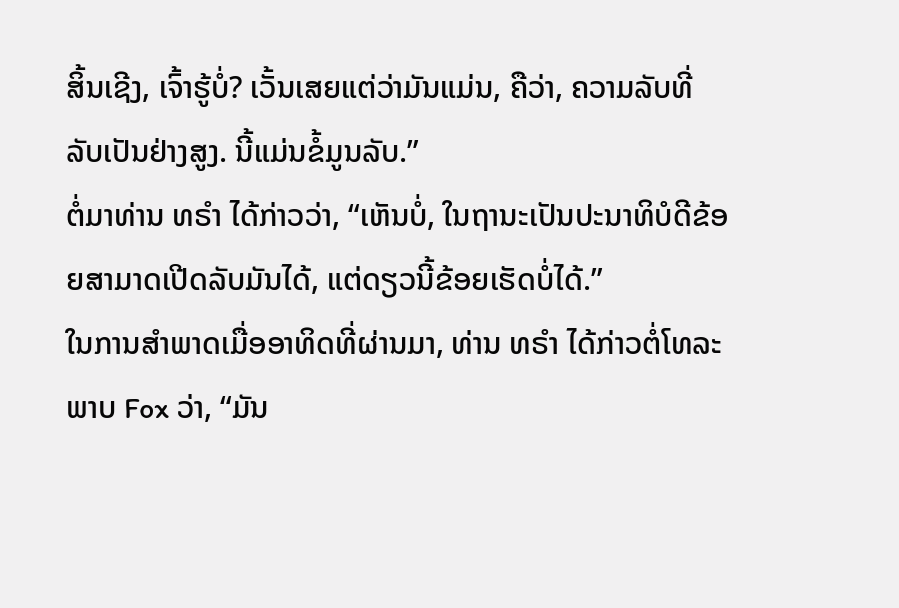ສິ້ນເຊີງ, ເຈົ້າຮູ້ບໍ່? ເວັ້ນເສຍແຕ່ວ່າມັນແມ່ນ, ຄືວ່າ, ຄວາມລັບທີ່ລັບເປັນຢ່າງສູງ. ນີ້ແມ່ນຂໍ້ມູນລັບ.”
ຕໍ່ມາທ່ານ ທຣຳ ໄດ້ກ່າວວ່າ, “ເຫັນບໍ່, ໃນຖານະເປັນປະນາທິບໍດີຂ້ອຍສາມາດເປີດລັບມັນໄດ້, ແຕ່ດຽວນີ້ຂ້ອຍເຮັດບໍ່ໄດ້.”
ໃນການສຳພາດເມື່ອອາທິດທີ່ຜ່ານມາ, ທ່ານ ທຣຳ ໄດ້ກ່າວຕໍ່ໂທລະພາບ Fox ວ່າ, “ມັນ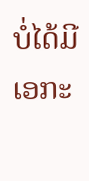ບໍ່ໄດ້ມີເອກະ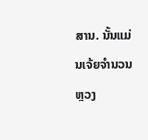ສານ. ນັ້ນແມ່ນເຈ້ຍຈຳນວນຫຼວງ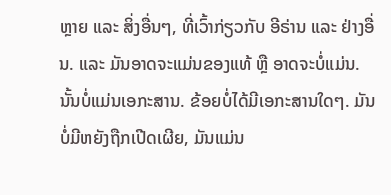ຫຼາຍ ແລະ ສິ່ງອື່ນໆ, ທີ່ເວົ້າກ່ຽວກັບ ອີຣ່ານ ແລະ ຢ່າງອື່ນ. ແລະ ມັນອາດຈະແມ່ນຂອງແທ້ ຫຼື ອາດຈະບໍ່ແມ່ນ. ນັ້ນບໍ່ແມ່ນເອກະສານ. ຂ້ອຍບໍ່ໄດ້ມີເອກະສານໃດໆ. ມັນບໍ່ມີຫຍັງຖືກເປີດເຜີຍ, ມັນແມ່ນ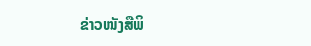ຂ່າວໜັງສືພິ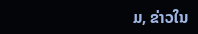ມ, ຂ່າວໃນ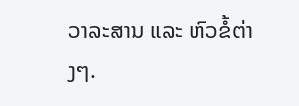ວາລະສານ ແລະ ຫົວຂໍ້ຕ່າງໆ.